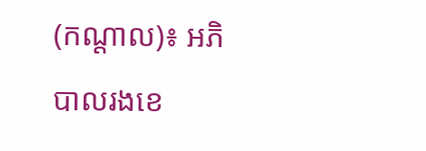(កណ្ដាល)៖ អភិបាលរងខេ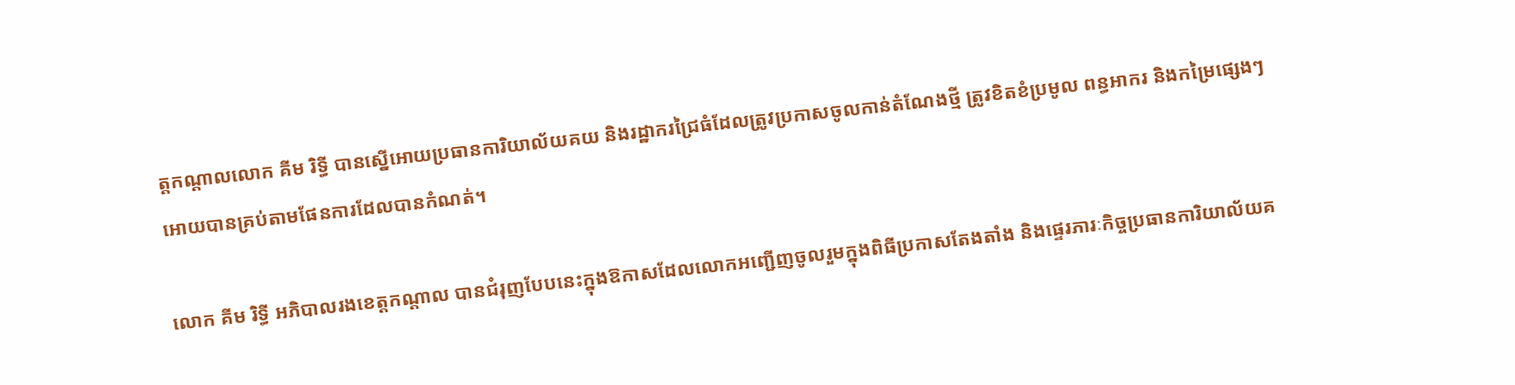ត្តកណ្ដាលលោក គីម រិទ្ធី បានស្នើអោយប្រធានការិយាល័យគយ និងរដ្ឋាករជ្រៃធំដែលត្រូវប្រកាសចូលកាន់តំណែងថ្មី ត្រូវខិតខំប្រមូល ពន្ធអាករ និងកម្រៃផ្សេងៗ អោយបានគ្រប់តាមផែនការដែលបានកំណត់។

លោក គីម រិទ្ធី អភិបាលរងខេត្តកណ្ដាល បានជំរុញបែបនេះក្នុងឱកាសដែលលោកអញ្ជើញចូលរួមក្នុងពិធីប្រកាសតែងតាំង និងផ្ទេរភារៈកិច្ចប្រធានការិយាល័យគ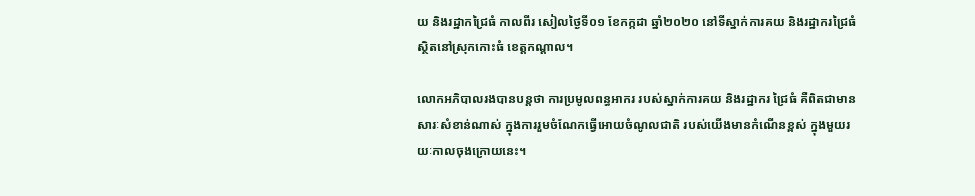យ និងរដ្ឋាកជ្រៃធំ កាលពីរ សៀលថ្ងៃទី០១ ខែកក្កដា ឆ្នាំ២០២០ នៅទីស្នាក់ការគយ និងរដ្ឋាករជ្រៃធំ ស្ថិតនៅស្រុកកោះធំ ខេត្តកណ្ដាល។

លោកអភិបាលរងបានបន្តថា ការប្រមូលពន្ធអាករ របស់ស្នាក់ការគយ និងរដ្ឋាករ ជ្រៃធំ គឺពិតជាមានសារៈសំខាន់ណាស់ ក្នុងការរួមចំណែកធ្វើអោយចំណូលជាតិ របស់យើងមានកំណើនខ្ពស់ ក្នុងមួយរយៈកាលចុងក្រោយនេះ។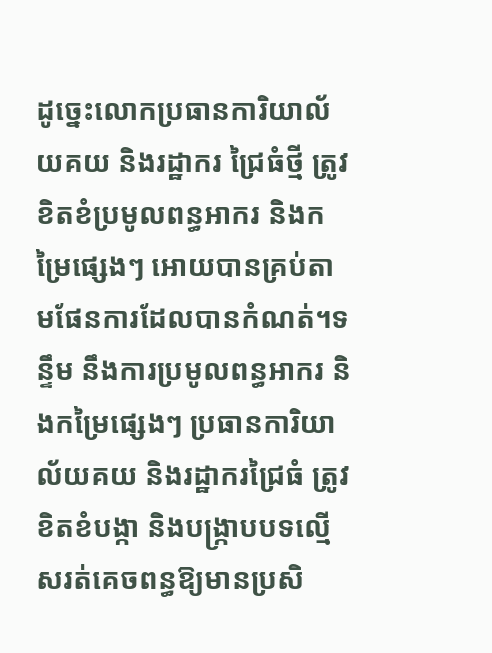ដូច្នេះលោកប្រធានការិយាល័យគយ និងរដ្ឋាករ ជ្រៃធំថ្មី ត្រូវខិតខំប្រមូលពន្ធអាករ និងកម្រៃផ្សេងៗ អោយបានគ្រប់តាមផែនការដែលបានកំណត់។ទន្ទឹម នឹងការប្រមូលពន្ធអាករ និងកម្រៃផ្សេងៗ ប្រធានការិយាល័យគយ និងរដ្ឋាករជ្រៃធំ ត្រូវខិតខំបង្កា និងបង្ក្រាបបទល្មើសរត់គេចពន្ធឱ្យមានប្រសិ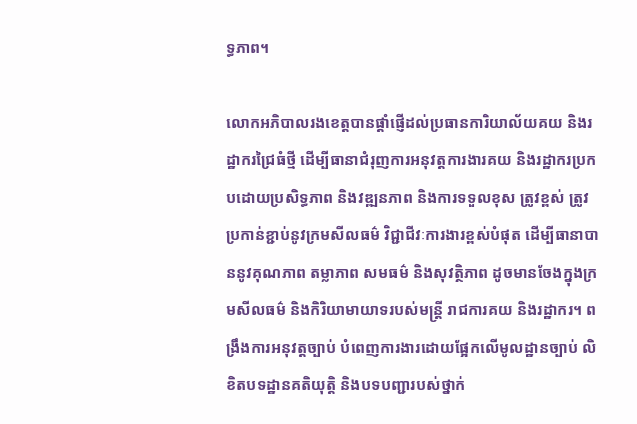ទ្ធភាព។

លោកអភិបាលរងខេត្តបានផ្ដាំផ្ញើដល់ប្រធានការិយាល័យគយ និងរដ្ឋាករជ្រៃធំថ្មី ដើម្បីធានាជំរុញការអនុវត្តការងារគយ និងរដ្ឋាករប្រកបដោយប្រសិទ្ធភាព និងវឌ្ឍនភាព និងការទទួលខុស ត្រូវខ្ពស់ ត្រូវប្រកាន់ខ្ជាប់នូវក្រមសីលធម៌ វិជ្ជាជីវៈការងារខ្ពស់បំផុត ដើម្បីធានាបាននូវគុណភាព តម្លាភាព សមធម៌ និងសុវត្ថិភាព ដូចមានចែងក្នុងក្រមសីលធម៌ និងកិរិយាមាយាទរបស់មន្ត្រី រាជការគយ និងរដ្ឋាករ។ ពង្រឹងការអនុវត្តច្បាប់ បំពេញការងារដោយផ្អែកលើមូលដ្ឋានច្បាប់ លិខិតបទដ្ឋានគតិយុត្តិ និងបទបញ្ជារបស់ថ្នាក់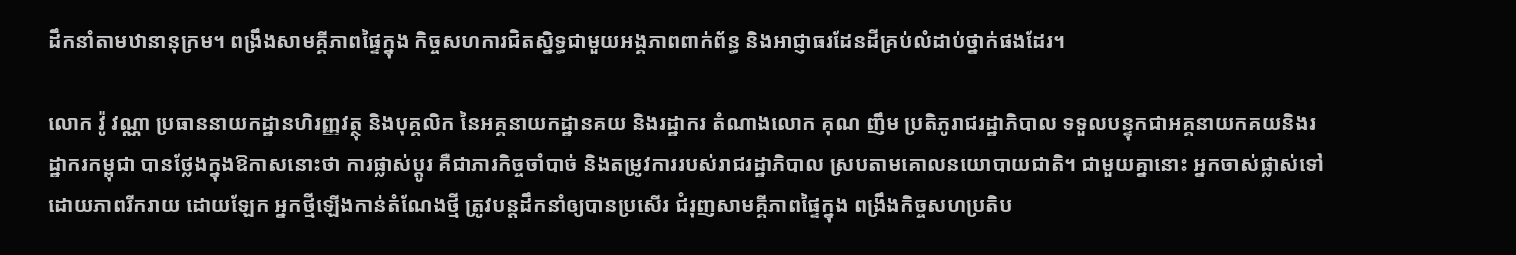ដឹកនាំតាមឋានានុក្រម។ ពង្រឹងសាមគ្គីភាពផ្ទៃក្នុង កិច្ចសហការជិតស្និទ្ធជាមួយអង្គភាពពាក់ព័ន្ធ និងអាជ្ញាធរដែនដីគ្រប់លំដាប់ថ្នាក់ផងដែរ។

លោក វ៉ូ វណ្ណា ប្រធាននាយកដ្ឋានហិរញ្ញវត្ថុ និងបុគ្គលិក នៃអគ្គនាយកដ្ឋានគយ និងរដ្ឋាករ តំណាងលោក គុណ ញឹម ប្រតិភូរាជរដ្ឋាភិបាល ទទួលបន្ទុកជាអគ្គនាយកគយនិងរដ្ឋាករកម្ពុជា បានថ្លែងក្នុងឱកាសនោះថា ការផ្លាស់ប្តូរ គឺជាភារកិច្ចចាំបាច់ និងតម្រូវការរបស់រាជរដ្ឋាភិបាល ស្របតាមគោលនយោបាយជាតិ។ ជាមួយគ្នានោះ អ្នកចាស់ផ្លាស់ទៅដោយភាពរីករាយ ដោយឡែក អ្នកថ្មីឡើងកាន់តំណែងថ្មី ត្រូវបន្តដឹកនាំឲ្យបានប្រសើរ ជំរុញសាមគ្គីភាពផ្ទៃក្នុង ពង្រឹងកិច្ចសហប្រតិប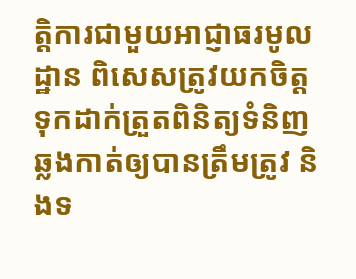ត្តិការជាមួយអាជ្ញាធរមូលដ្ឋាន ពិសេសត្រូវយកចិត្តទុកដាក់ត្រួតពិនិត្យទំនិញឆ្លងកាត់ឲ្យបានត្រឹមត្រូវ និងទ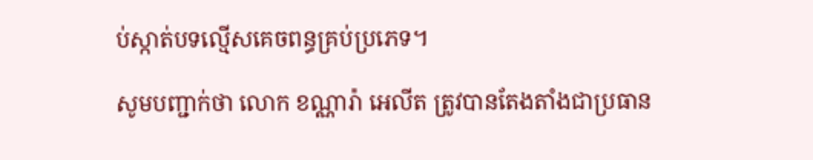ប់ស្កាត់បទល្មើសគេចពន្ធគ្រប់ប្រភេទ។

សូមបញ្ជាក់ថា លោក ខណ្ណារ៉ា អេលីត ត្រូវបានតែងតាំងជាប្រធាន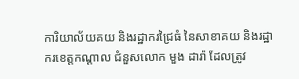ការិយាល័យគយ និងរដ្ឋាករជ្រៃធំ នៃសាខាគយ និងរដ្ឋាករខេត្តកណ្ដាល ជំនួសលោក មួង ដារ៉ា ដែលត្រូវ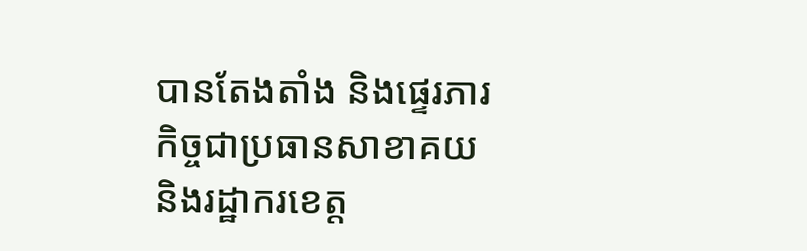បានតែងតាំង និងផ្ទេរភារកិច្ចជាប្រធានសាខាគយ និងរដ្ឋាករខេត្ត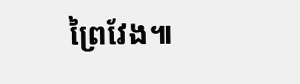ព្រៃវែង៕